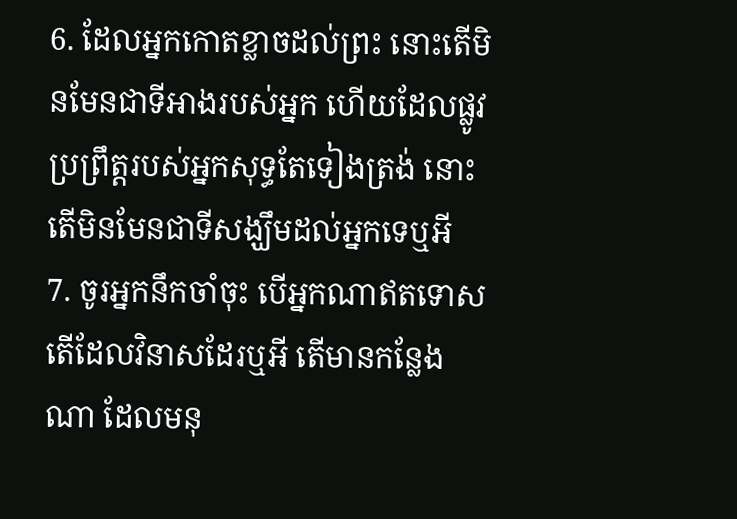6. ដែលអ្នកកោតខ្លាចដល់ព្រះ នោះតើមិនមែនជាទីអាងរបស់អ្នក ហើយដែលផ្លូវប្រព្រឹត្តរបស់អ្នកសុទ្ធតែទៀងត្រង់ នោះតើមិនមែនជាទីសង្ឃឹមដល់អ្នកទេឬអី
7. ចូរអ្នកនឹកចាំចុះ បើអ្នកណាឥតទោស តើដែលវិនាសដែរឬអី តើមានកន្លែងណា ដែលមនុ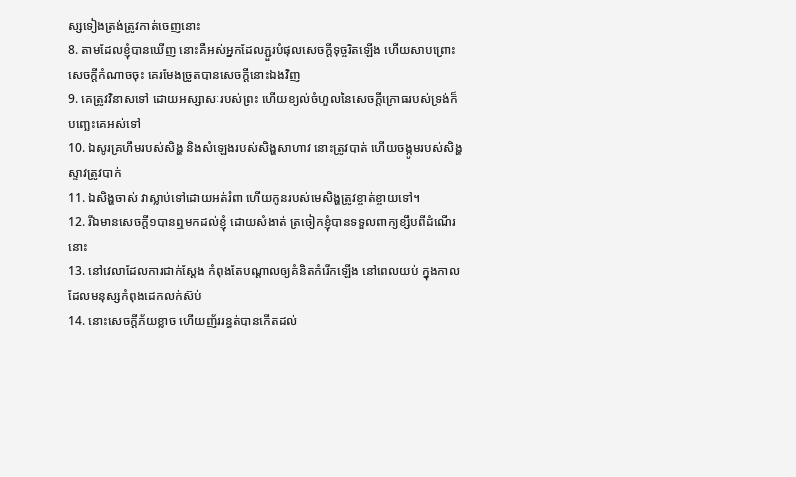ស្សទៀងត្រង់ត្រូវកាត់ចេញនោះ
8. តាមដែលខ្ញុំបានឃើញ នោះគឺអស់អ្នកដែលភ្ជួរបំផុលសេចក្តីទុច្ចរិតឡើង ហើយសាបព្រោះសេចក្តីកំណាចចុះ គេរមែងច្រូតបានសេចក្តីនោះឯងវិញ
9. គេត្រូវវិនាសទៅ ដោយអស្សាសៈរបស់ព្រះ ហើយខ្យល់ចំហួលនៃសេចក្តីក្រោធរបស់ទ្រង់ក៏បញ្ឆេះគេអស់ទៅ
10. ឯសូរគ្រហឹមរបស់សិង្ហ និងសំឡេងរបស់សិង្ហសាហាវ នោះត្រូវបាត់ ហើយចង្កូមរបស់សិង្ហស្ទាវត្រូវបាក់
11. ឯសិង្ហចាស់ វាស្លាប់ទៅដោយអត់រំពា ហើយកូនរបស់មេសិង្ហត្រូវខ្ចាត់ខ្ចាយទៅ។
12. រីឯមានសេចក្តី១បានឮមកដល់ខ្ញុំ ដោយសំងាត់ ត្រចៀកខ្ញុំបានទទួលពាក្យខ្សឹបពីដំណើរនោះ
13. នៅវេលាដែលការជាក់ស្តែង កំពុងតែបណ្តាលឲ្យគំនិតកំរើកឡើង នៅពេលយប់ ក្នុងកាលដែលមនុស្សកំពុងដេកលក់ស៊ប់
14. នោះសេចក្តីភ័យខ្លាច ហើយញ័ររន្ធត់បានកើតដល់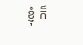ខ្ញុំ ក៏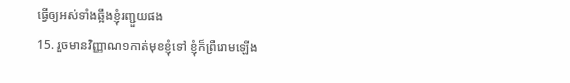ធ្វើឲ្យអស់ទាំងឆ្អឹងខ្ញុំរញ្ជួយផង
15. រួចមានវិញ្ញាណ១កាត់មុខខ្ញុំទៅ ខ្ញុំក៏ព្រឺរោមឡើង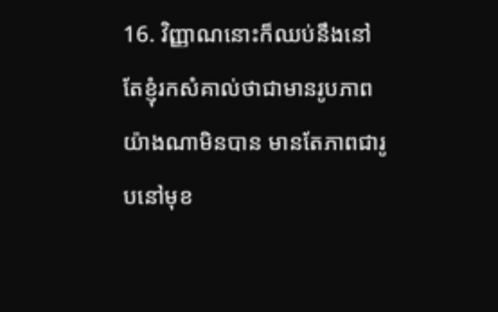16. វិញ្ញាណនោះក៏ឈប់នឹងនៅ តែខ្ញុំរកសំគាល់ថាជាមានរូបភាពយ៉ាងណាមិនបាន មានតែភាពជារូបនៅមុខ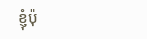ខ្ញុំប៉ុ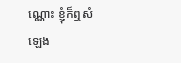ណ្ណោះ ខ្ញុំក៏ឮសំឡេង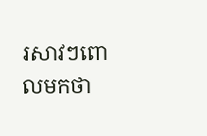រសាវៗពោលមកថា